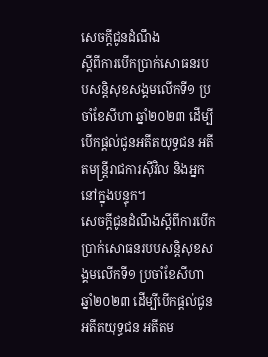សេចក្ដីជូនដំណឹង
ស្ដីពីការបើកប្រាក់សោធនរបបសន្តិសុខសង្គមលើកទី១ ប្រចាំខែសីហា ឆ្នាំ២០២៣ ដើម្បីបើកផ្ដល់ជូនអតីតយុទ្ធជន អតីតមន្ត្រីរាជការស៊ីវិល និងអ្នកនៅក្នុងបន្ទុក។
សេចក្ដីជូនដំណឹងស្ដីពីការបើកប្រាក់សោធនរបបសន្តិសុខសង្គមលើកទី១ ប្រចាំខែសីហា ឆ្នាំ២០២៣ ដើម្បីបើកផ្ដល់ជូនអតីតយុទ្ធជន អតីតម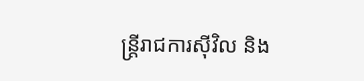ន្ត្រីរាជការស៊ីវិល និង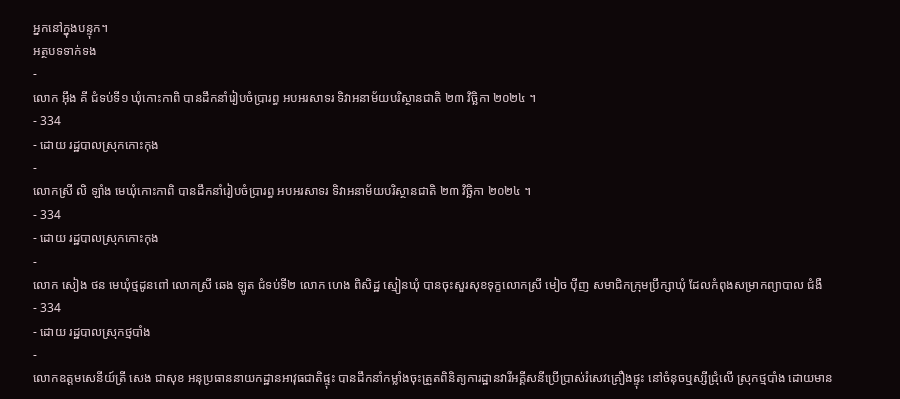អ្នកនៅក្នុងបន្ទុក។
អត្ថបទទាក់ទង
-
លោក អុឹង គី ជំទប់ទី១ ឃុំកោះកាពិ បានដឹកនាំរៀបចំប្រារព្ធ អបអរសាទរ ទិវាអនាម័យបរិស្ថានជាតិ ២៣ វិច្ឆិកា ២០២៤ ។
- 334
- ដោយ រដ្ឋបាលស្រុកកោះកុង
-
លោកស្រី លិ ឡាំង មេឃុំកោះកាពិ បានដឹកនាំរៀបចំប្រារព្ធ អបអរសាទរ ទិវាអនាម័យបរិស្ថានជាតិ ២៣ វិច្ឆិកា ២០២៤ ។
- 334
- ដោយ រដ្ឋបាលស្រុកកោះកុង
-
លោក សៀង ថន មេឃុំថ្មដូនពៅ លោកស្រី ឆេង ឡូត ជំទប់ទី២ លោក ហេង ពិសិដ្ឋ ស្មៀនឃុំ បានចុះសួរសុខទុក្ខលោកស្រី មៀច ប៉ីញ សមាជិកក្រុមប្រឹក្សាឃុំ ដែលកំពុងសម្រាកព្យាបាល ជំងឺ
- 334
- ដោយ រដ្ឋបាលស្រុកថ្មបាំង
-
លោកឧត្តមសេនីយ៍ត្រី សេង ជាសុខ អនុប្រធាននាយកដ្ឋានអាវុធជាតិផ្ទុះ បានដឹកនាំកម្លាំងចុះត្រួតពិនិត្យការដ្ឋានវារីអគ្គីសនីប្រើប្រាស់រំសេវគ្រឿងផ្ទុះ នៅចំនុចឬស្សីជ្រុំលើ ស្រុកថ្មបាំង ដោយមាន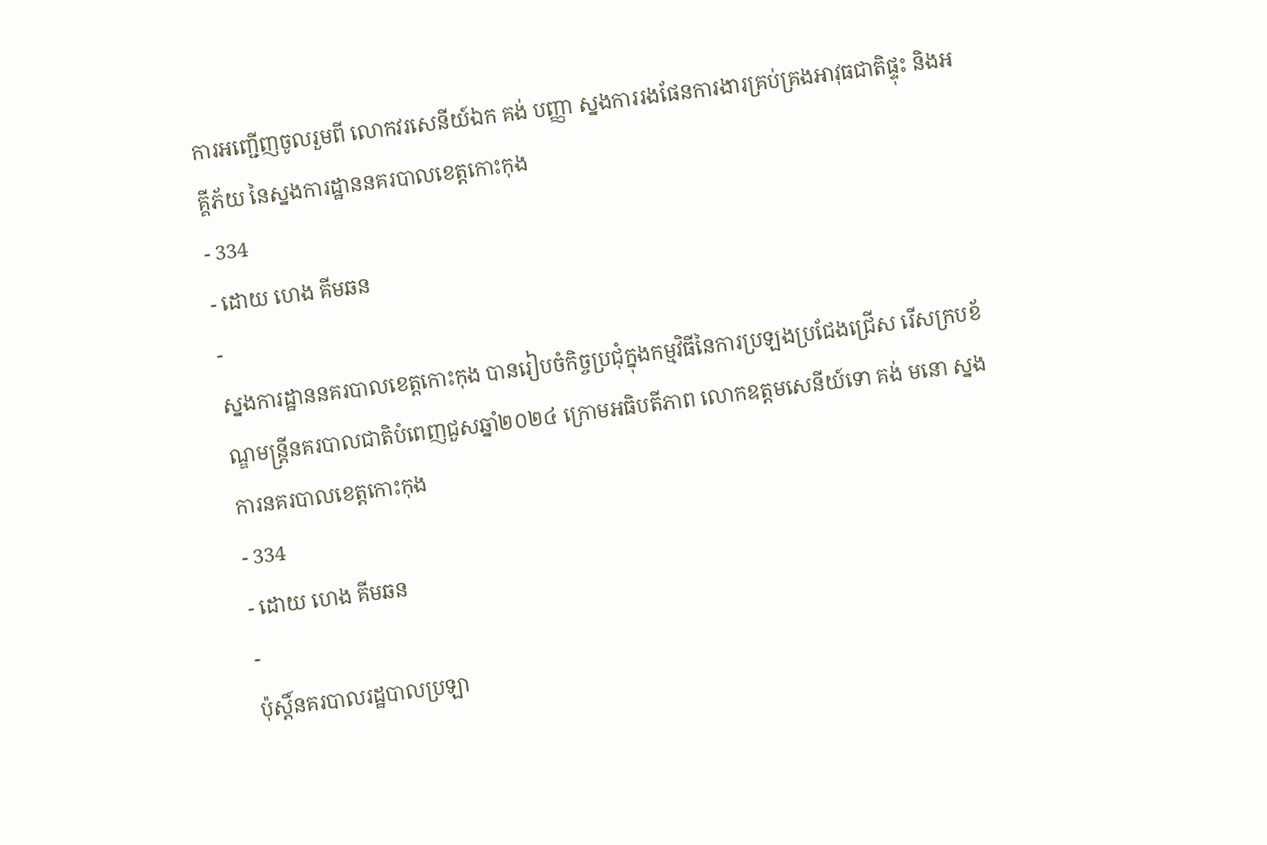ការអញ្ជេីញចូលរួមពី លោកវរសេនីយ៍ឯក គង់ បញ្ញា ស្នងការរងផែនការងារគ្រប់គ្រងអាវុធជាតិផ្ទុះ និងអគ្គីភ័យ នៃស្នងការដ្ឋាននគរបាលខេត្តកោះកុង
- 334
- ដោយ ហេង គីមឆន
-
ស្នងការដ្ឋាននគរបាលខេត្តកោះកុង បានរៀបចំកិច្ចប្រជុំក្នុងកម្មវិធីនៃការប្រឡងប្រជែងជ្រើស រើសក្របខ័ណ្ឌមន្ត្រីនគរបាលជាតិបំពេញជួសឆ្នាំ២០២៤ ក្រោមអធិបតីភាព លោកឧត្តមសេនីយ៍ទោ គង់ មនោ ស្នងការនគរបាលខេត្តកោះកុង
- 334
- ដោយ ហេង គីមឆន
-
ប៉ុស្តិ៍នគរបាលរដ្ឋបាលប្រឡា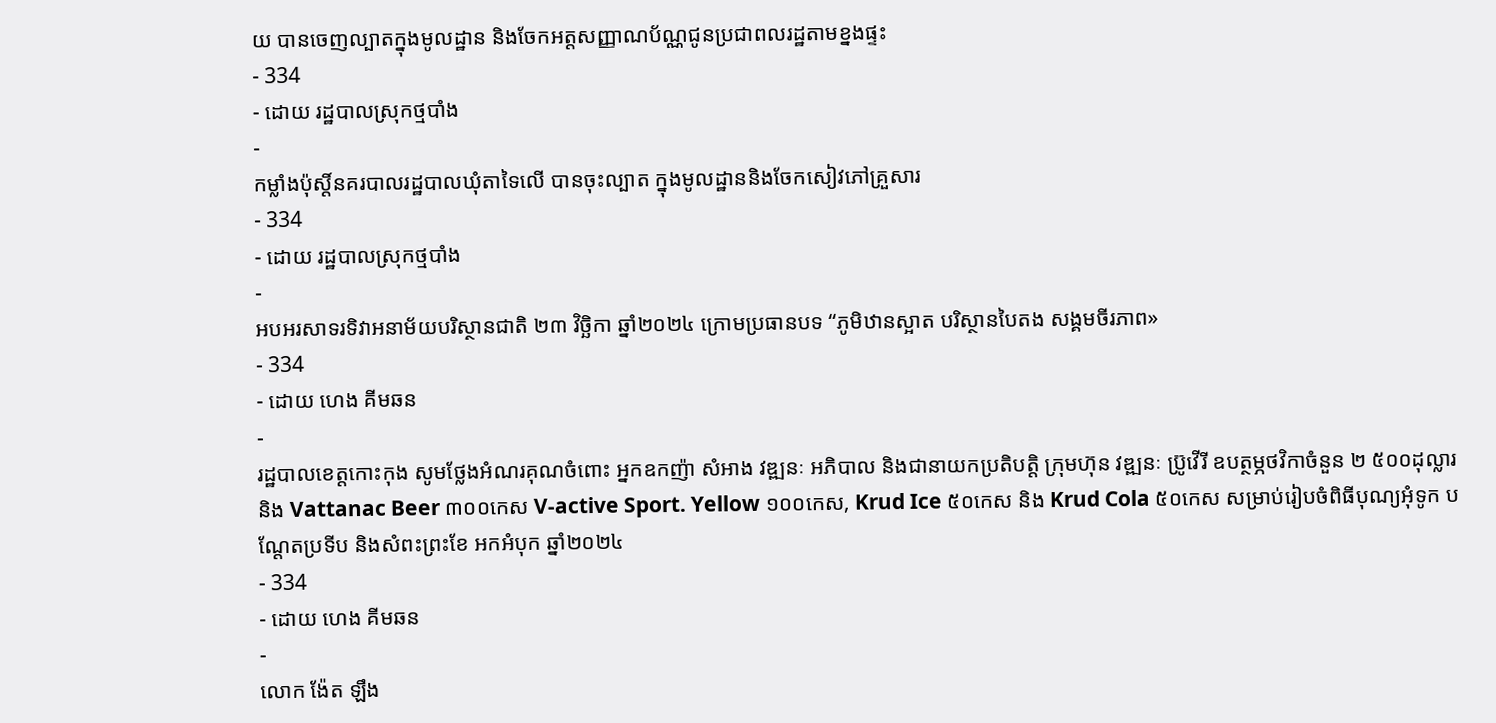យ បានចេញល្បាតក្នុងមូលដ្ឋាន និងចែកអត្តសញ្ញាណប័ណ្ណជូនប្រជាពលរដ្ឋតាមខ្នងផ្ទះ
- 334
- ដោយ រដ្ឋបាលស្រុកថ្មបាំង
-
កម្លាំងប៉ុស្តិ៍នគរបាលរដ្ឋបាលឃុំតាទៃលើ បានចុះល្បាត ក្នុងមូលដ្ឋាននិងចែកសៀវភៅគ្រួសារ
- 334
- ដោយ រដ្ឋបាលស្រុកថ្មបាំង
-
អបអរសាទរទិវាអនាម័យបរិស្ថានជាតិ ២៣ វិច្ឆិកា ឆ្នាំ២០២៤ ក្រោមប្រធានបទ “ភូមិឋានស្អាត បរិស្ថានបៃតង សង្គមចីរភាព»
- 334
- ដោយ ហេង គីមឆន
-
រដ្ឋបាលខេត្តកោះកុង សូមថ្លែងអំណរគុណចំពោះ អ្នកឧកញ៉ា សំអាង វឌ្ឍនៈ អភិបាល និងជានាយកប្រតិបត្ដិ ក្រុមហ៊ុន វឌ្ឍនៈ ប្រ៊ូវើរី ឧបត្ថម្ភថវិកាចំនួន ២ ៥០០ដុល្លារ និង Vattanac Beer ៣០០កេស V-active Sport. Yellow ១០០កេស, Krud Ice ៥០កេស និង Krud Cola ៥០កេស សម្រាប់រៀបចំពិធីបុណ្យអុំទូក បណ្តែតប្រទីប និងសំពះព្រះខែ អកអំបុក ឆ្នាំ២០២៤
- 334
- ដោយ ហេង គីមឆន
-
លោក ង៉ែត ឡឹង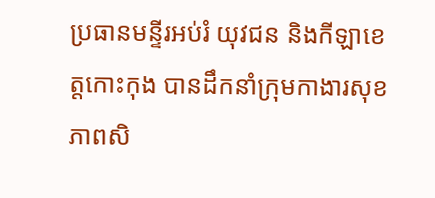ប្រធានមន្ទីរអប់រំ យុវជន និងកីឡាខេត្តកោះកុង បានដឹកនាំក្រុមកាងារសុខភាពសិ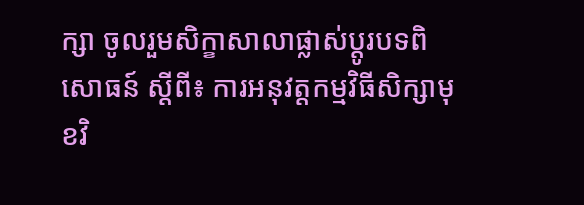ក្សា ចូលរួមសិក្ខាសាលាផ្លាស់ប្តូរបទពិសោធន៍ ស្តីពី៖ ការអនុវត្តកម្មវិធីសិក្សាមុខវិ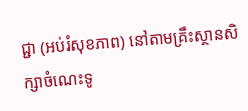ជ្ជា (អប់រំសុខភាព) នៅតាមគ្រឹះស្ថានសិក្សាចំណេះទូ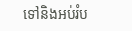ទៅនិងអប់រំប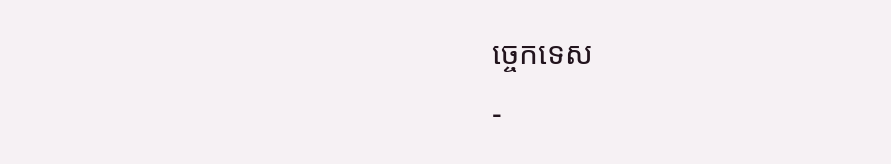ច្ចេកទេស
-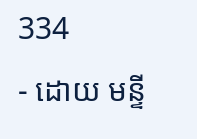334
- ដោយ មន្ទី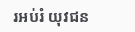រអប់រំ យុវជន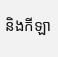និងកីឡា